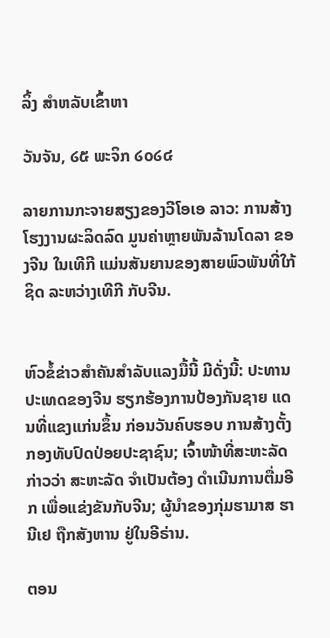ລິ້ງ ສຳຫລັບເຂົ້າຫາ

ວັນຈັນ, ໒໕ ພະຈິກ ໒໐໒໔

ລາຍການກະຈາຍສຽງຂອງວີໂອເອ ລາວ: ການສ້າງໂຮງງານຜະລິດລົດ ມູນຄ່າຫຼາຍພັນລ້ານໂດລາ ຂອງຈີນ ໃນເທີກີ ແມ່ນສັນຍານຂອງສາຍພົວພັນທີ່ໃກ້ຊິດ ລະຫວ່າງເທີກີ ກັບຈີນ.


ຫົວຂໍ້ຂ່າວສໍາຄັນສໍາລັບແລງມື້ນີ້ ມີດັ່ງນີ້: ປະທານປະເທດຂອງຈີນ ຮຽກຮ້ອງການປ້ອງກັນຊາຍ ແດນທີ່ແຂງແກ່ນຂຶ້ນ ກ່ອນວັນຄົບຮອບ ການສ້າງຕັ້ງກອງທັບປົດປ່ອຍປະຊາຊົນ; ເຈົ້າໜ້າທີ່ສະຫະລັດ ກ່າວວ່າ ສະຫະລັດ ຈຳເປັນຕ້ອງ ດຳເນີນການຕື່ມອີກ ເພື່ອແຂ່ງຂັນກັບຈີນ; ຜູ້ນຳຂອງກຸ່ມຮາມາສ ຮານີເຢ ຖືກສັງຫານ ຢູ່ໃນອີຣ່ານ.

ຕອນ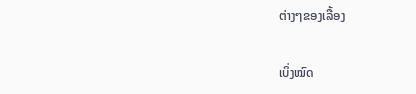ຕ່າງໆຂອງເລື້ອງ

ເບິ່ງໝົດ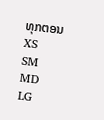ທຸກຕອນ
XS
SM
MD
LG